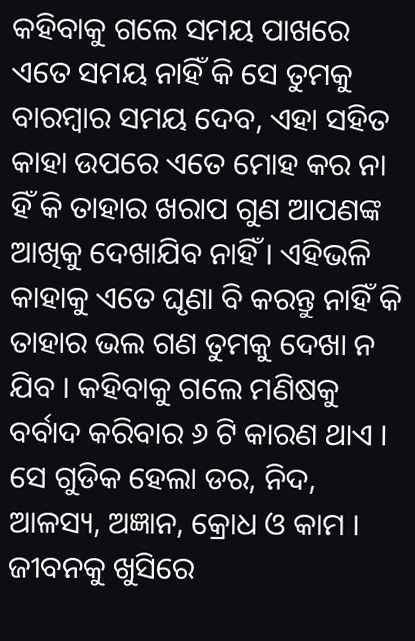କହିବାକୁ ଗଲେ ସମୟ ପାଖରେ ଏତେ ସମୟ ନାହିଁ କି ସେ ତୁମକୁ ବାରମ୍ବାର ସମୟ ଦେବ, ଏହା ସହିତ କାହା ଉପରେ ଏତେ ମୋହ କର ନା ହିଁ କି ତାହାର ଖରାପ ଗୁଣ ଆପଣଙ୍କ ଆଖିକୁ ଦେଖାଯିବ ନାହିଁ । ଏହିଭଳି କାହାକୁ ଏତେ ଘୃଣା ବି କରନ୍ତୁ ନାହିଁ କି ତାହାର ଭଲ ଗଣ ତୁମକୁ ଦେଖା ନ ଯିବ । କହିବାକୁ ଗଲେ ମଣିଷକୁ ବର୍ବାଦ କରିବାର ୬ ଟି କାରଣ ଥାଏ । ସେ ଗୁଡିକ ହେଲା ଡର, ନିଦ, ଆଳସ୍ୟ, ଅଜ୍ଞାନ, କ୍ରୋଧ ଓ କାମ ।
ଜୀବନକୁ ଖୁସିରେ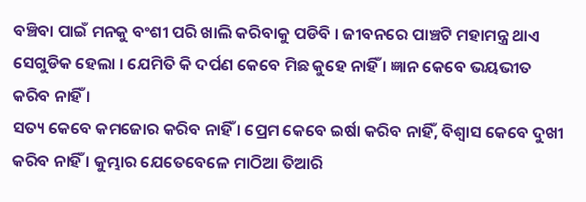ବଞ୍ଚିବା ପାଇଁ ମନକୁ ବଂଶୀ ପରି ଖାଲି କରିବାକୁ ପଡିବି । ଜୀବନରେ ପାଞ୍ଚଟି ମହାମନ୍ତ୍ର ଥାଏ ସେଗୁଡିକ ହେଲା । ଯେମିତି କି ଦର୍ପଣ କେବେ ମିଛ କୁହେ ନାହିଁ । ଜ୍ଞାନ କେବେ ଭୟଭୀତ କରିବ ନାହିଁ ।
ସତ୍ୟ କେବେ କମଜୋର କରିବ ନାହିଁ । ପ୍ରେମ କେବେ ଇର୍ଷା କରିବ ନାହିଁ, ବିଶ୍ୱାସ କେବେ ଦୁଖୀ କରିବ ନାହିଁ । କୁମ୍ଭାର ଯେତେବେଳେ ମାଠିଆ ତିଆରି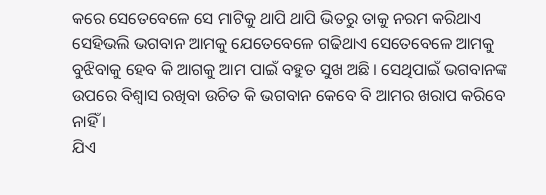କରେ ସେତେବେଳେ ସେ ମାଟିକୁ ଥାପି ଥାପି ଭିତରୁ ତାକୁ ନରମ କରିଥାଏ ସେହିଭଲି ଭଗବାନ ଆମକୁ ଯେତେବେଳେ ଗଢିଥାଏ ସେତେବେଳେ ଆମକୁ ବୁଝିବାକୁ ହେବ କି ଆଗକୁ ଆମ ପାଇଁ ବହୁତ ସୁଖ ଅଛି । ସେଥିପାଇଁ ଭଗବାନଙ୍କ ଉପରେ ବିଶ୍ଵାସ ରଖିବା ଉଚିତ କି ଭଗବାନ କେବେ ବି ଆମର ଖରାପ କରିବେ ନାହିଁ ।
ଯିଏ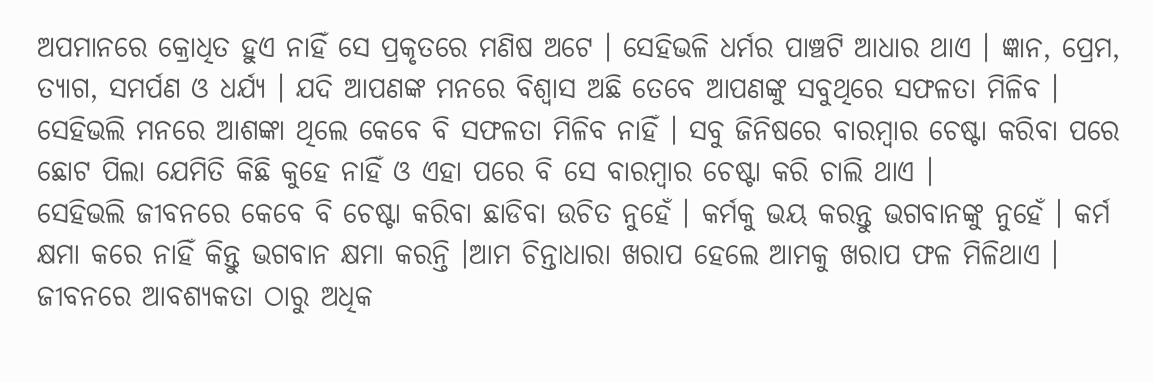ଅପମାନରେ କ୍ରୋଧିତ ହୁଏ ନାହିଁ ସେ ପ୍ରକୃତରେ ମଣିଷ ଅଟେ । ସେହିଭଳି ଧର୍ମର ପାଞ୍ଚଟି ଆଧାର ଥାଏ । ଜ୍ଞାନ, ପ୍ରେମ, ତ୍ୟାଗ, ସମର୍ପଣ ଓ ଧର୍ଯ୍ୟ । ଯଦି ଆପଣଙ୍କ ମନରେ ବିଶ୍ୱାସ ଅଛି ତେବେ ଆପଣଙ୍କୁ ସବୁଥିରେ ସଫଳତା ମିଳିବ । ସେହିଭଲି ମନରେ ଆଶଙ୍କା ଥିଲେ କେବେ ବି ସଫଳତା ମିଳିବ ନାହିଁ । ସବୁ ଜିନିଷରେ ବାରମ୍ବାର ଚେଷ୍ଟା କରିବା ପରେ ଛୋଟ ପିଲା ଯେମିତି କିଛି କୁହେ ନାହିଁ ଓ ଏହା ପରେ ବି ସେ ବାରମ୍ବାର ଚେଷ୍ଟା କରି ଚାଲି ଥାଏ ।
ସେହିଭଲି ଜୀବନରେ କେବେ ବି ଚେଷ୍ଟା କରିବା ଛାଡିବା ଉଚିତ ନୁହେଁ । କର୍ମକୁ ଭୟ କରନ୍ତୁ ଭଗବାନଙ୍କୁ ନୁହେଁ । କର୍ମ କ୍ଷମା କରେ ନାହିଁ କିନ୍ତୁ ଭଗବାନ କ୍ଷମା କରନ୍ତି ।ଆମ ଚିନ୍ତାଧାରା ଖରାପ ହେଲେ ଆମକୁ ଖରାପ ଫଳ ମିଳିଥାଏ । ଜୀବନରେ ଆବଶ୍ୟକତା ଠାରୁ ଅଧିକ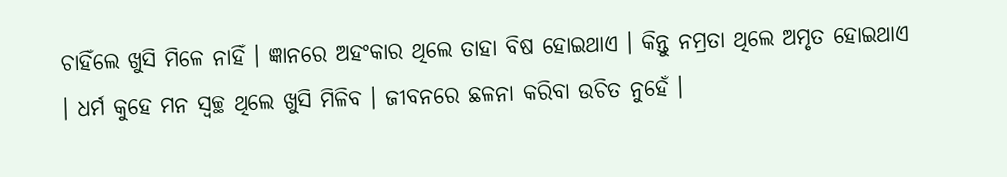ଚାହିଁଲେ ଖୁସି ମିଳେ ନାହିଁ । ଜ୍ଞାନରେ ଅହଂକାର ଥିଲେ ତାହା ବିଷ ହୋଇଥାଏ । କିନ୍ତୁ ନମ୍ରତା ଥିଲେ ଅମୃତ ହୋଇଥାଏ । ଧର୍ମ କୁହେ ମନ ସ୍ୱଚ୍ଛ ଥିଲେ ଖୁସି ମିଳିବ । ଜୀବନରେ ଛଳନା କରିବା ଉଚିତ ନୁହେଁ ।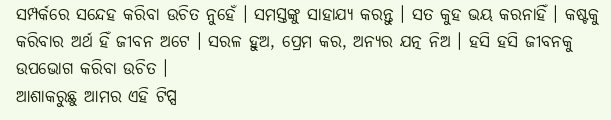ସମ୍ପର୍କରେ ସନ୍ଦେହ କରିବା ଉଚିତ ନୁହେଁ । ସମସ୍ତଙ୍କୁ ସାହାଯ୍ୟ କରନ୍ତୁ । ସତ କୁହ ଭୟ କରନାହିଁ । କଷ୍ଟକୁ କରିବାର ଅର୍ଥ ହିଁ ଜୀବନ ଅଟେ । ସରଳ ହୁଅ, ପ୍ରେମ କର, ଅନ୍ୟର ଯତ୍ନ ନିଅ । ହସି ହସି ଜୀବନକୁ ଉପଭୋଗ କରିବା ଉଚିତ ।
ଆଶାକରୁଛୁ ଆମର ଏହି ଟିପ୍ସ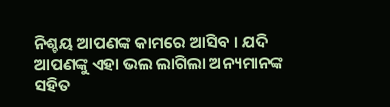ନିଶ୍ଚୟ ଆପଣଙ୍କ କାମରେ ଆସିବ । ଯଦି ଆପଣଙ୍କୁ ଏହା ଭଲ ଲାଗିଲା ଅନ୍ୟମାନଙ୍କ ସହିତ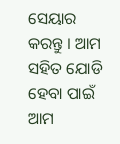ସେୟାର କରନ୍ତୁ । ଆମ ସହିତ ଯୋଡି ହେବା ପାଇଁ ଆମ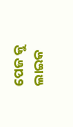ପେଜ କୁ ଲାଇକ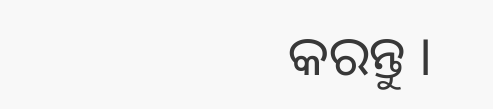କରନ୍ତୁ ।